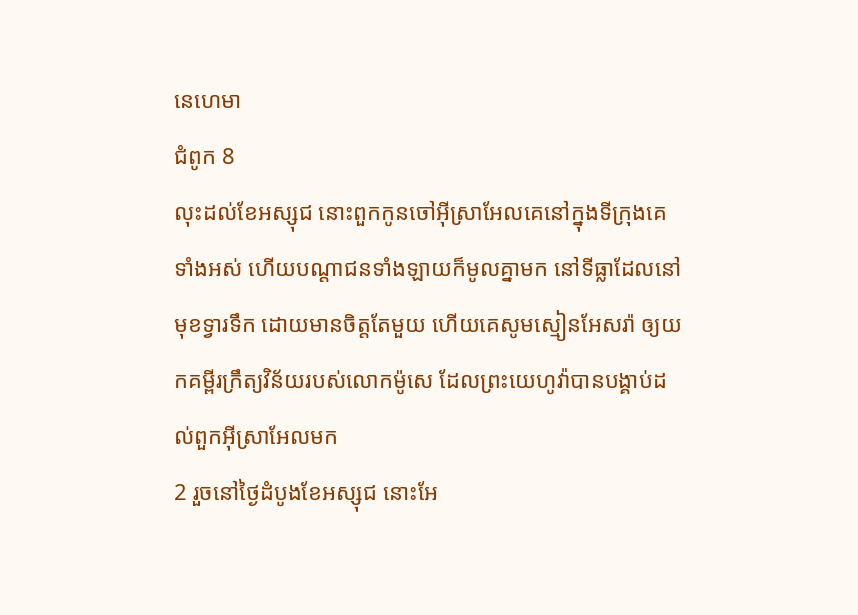នេហេមា
ជំពូក 8
លុះដល់ខែអស្សុជ នោះពួកកូនចៅអ៊ីស្រាអែលគេនៅក្នុងទីក្រុងគេទាំងអស់ ហើយបណ្តាជនទាំងឡាយក៏មូលគ្នាមក នៅទីធ្លាដែលនៅមុខទ្វារទឹក ដោយមានចិត្តតែមួយ ហើយគេសូមស្មៀនអែសរ៉ា ឲ្យយកគម្ពីរក្រឹត្យវិន័យរបស់លោកម៉ូសេ ដែលព្រះយេហូវ៉ាបានបង្គាប់ដល់ពួកអ៊ីស្រាអែលមក
2 រួចនៅថ្ងៃដំបូងខែអស្សុជ នោះអែ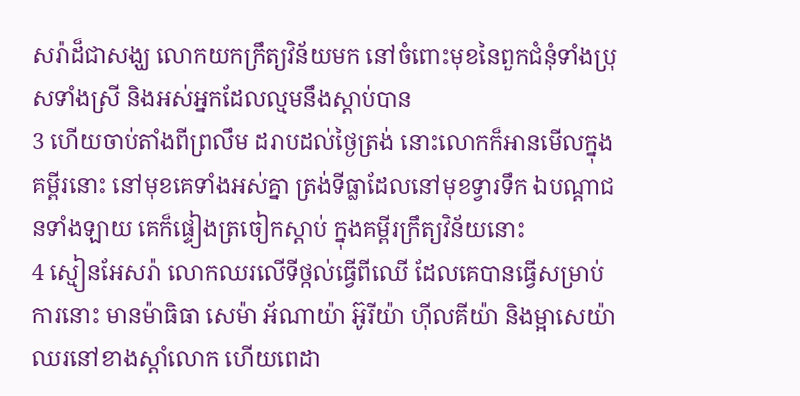សរ៉ាដ៏ជាសង្ឃ លោកយកក្រឹត្យវិន័យមក នៅចំពោះមុខនៃពួកជំនុំទាំងប្រុសទាំងស្រី និងអស់អ្នកដែលល្មមនឹងស្តាប់បាន
3 ហើយចាប់តាំងពីព្រលឹម ដរាបដល់ថ្ងៃត្រង់ នោះលោកក៏អានមើលក្នុងគម្ពីរនោះ នៅមុខគេទាំងអស់គ្នា ត្រង់ទីធ្លាដែលនៅមុខទ្វារទឹក ឯបណ្តាជនទាំងឡាយ គេក៏ផ្ទៀងត្រចៀកស្តាប់ ក្នុងគម្ពីរក្រឹត្យវិន័យនោះ
4 ស្មៀនអែសរ៉ា លោកឈរលើទីថ្កល់ធ្វើពីឈើ ដែលគេបានធ្វើសម្រាប់ការនោះ មានម៉ាធិធា សេម៉ា អ័ណាយ៉ា អ៊ូរីយ៉ា ហ៊ីលគីយ៉ា និងម្អាសេយ៉ា ឈរនៅខាងស្តាំលោក ហើយពេដា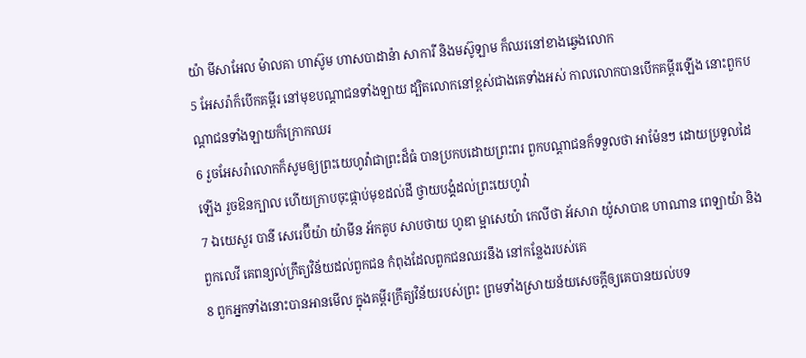យ៉ា មីសាអែល ម៉ាលគា ហាស៊ូម ហាសបាដាន៉ា សាការី និងមស៊ូឡាម ក៏ឈរនៅខាងឆ្វេងលោក
5 អែសរ៉ាក៏បើកគម្ពីរ នៅមុខបណ្តាជនទាំងឡាយ ដ្បិតលោកនៅខ្ពស់ជាងគេទាំងអស់ កាលលោកបានបើកគម្ពីរឡើង នោះពួកបណ្តាជនទាំងឡាយក៏ក្រោកឈរ
6 រួចអែសរ៉ាលោកក៏សូមឲ្យព្រះយេហូវ៉ាជាព្រះដ៏ធំ បានប្រកបដោយព្រះពរ ពួកបណ្តាជនក៏ទទួលថា អាម៉ែនៗ ដោយប្រទូលដៃឡើង រួចឱនក្បាល ហើយក្រាបចុះផ្កាប់មុខដល់ដី ថ្វាយបង្គំដល់ព្រះយេហូវ៉ា
7 ឯយេសួរ បានី សេរេប៊ីយ៉ា យ៉ាមីន អ័កគូប សាបថាយ ហូឌា ម្អាសេយ៉ា កេលីថា អ័សារា យ៉ូសាបាឌ ហាណាន ពេឡាយ៉ា និងពួកលេវី គេពន្យល់ក្រឹត្យវិន័យដល់ពួកជន កំពុងដែលពួកជនឈរនឹង នៅកន្លែងរបស់គេ
8 ពួកអ្នកទាំងនោះបានអានមើល ក្នុងគម្ពីរក្រឹត្យវិន័យរបស់ព្រះ ព្រមទាំងស្រាយន័យសេចក្ដីឲ្យគេបានយល់បទ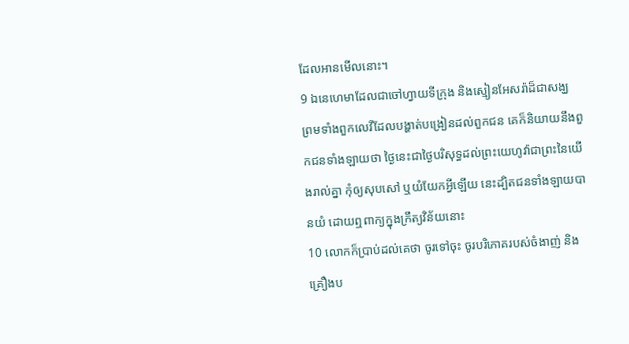ដែលអានមើលនោះ។
9 ឯនេហេមាដែលជាចៅហ្វាយទីក្រុង និងស្មៀនអែសរ៉ាដ៏ជាសង្ឃ ព្រមទាំងពួកលេវីដែលបង្ហាត់បង្រៀនដល់ពួកជន គេក៏និយាយនឹងពួកជនទាំងឡាយថា ថ្ងៃនេះជាថ្ងៃបរិសុទ្ធដល់ព្រះយេហូវ៉ាជាព្រះនៃយើងរាល់គ្នា កុំឲ្យសុបសៅ ឬយំយែកអ្វីឡើយ នេះដ្បិតជនទាំងឡាយបានយំ ដោយឮពាក្យក្នុងក្រឹត្យវិន័យនោះ
10 លោកក៏ប្រាប់ដល់គេថា ចូរទៅចុះ ចូរបរិភោគរបស់ចំងាញ់ និងគ្រឿងប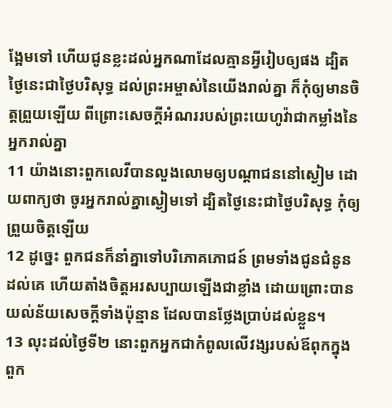ង្អែមទៅ ហើយជូនខ្លះដល់អ្នកណាដែលគ្មានអ្វីរៀបឲ្យផង ដ្បិតថ្ងៃនេះជាថ្ងៃបរិសុទ្ធ ដល់ព្រះអម្ចាស់នៃយើងរាល់គ្នា ក៏កុំឲ្យមានចិត្តព្រួយឡើយ ពីព្រោះសេចក្ដីអំណររបស់ព្រះយេហូវ៉ាជាកម្លាំងនៃអ្នករាល់គ្នា
11 យ៉ាងនោះពួកលេវីបានលួងលោមឲ្យបណ្តាជននៅស្ងៀម ដោយពាក្យថា ចូរអ្នករាល់គ្នាស្ងៀមទៅ ដ្បិតថ្ងៃនេះជាថ្ងៃបរិសុទ្ធ កុំឲ្យព្រួយចិត្តឡើយ
12 ដូច្នេះ ពួកជនក៏នាំគ្នាទៅបរិភោគភោជន៍ ព្រមទាំងជូនជំនូនដល់គេ ហើយតាំងចិត្តអរសប្បាយឡើងជាខ្លាំង ដោយព្រោះបានយល់ន័យសេចក្ដីទាំងប៉ុន្មាន ដែលបានថ្លែងប្រាប់ដល់ខ្លួន។
13 លុះដល់ថ្ងៃទី២ នោះពួកអ្នកជាកំពូលលើវង្សរបស់ឪពុកក្នុងពួក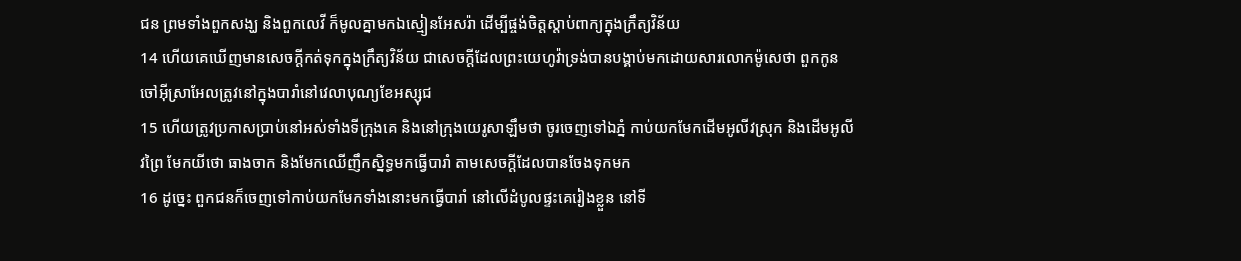ជន ព្រមទាំងពួកសង្ឃ និងពួកលេវី ក៏មូលគ្នាមកឯស្មៀនអែសរ៉ា ដើម្បីផ្ចង់ចិត្តស្តាប់ពាក្យក្នុងក្រឹត្យវិន័យ
14 ហើយគេឃើញមានសេចក្ដីកត់ទុកក្នុងក្រឹត្យវិន័យ ជាសេចក្ដីដែលព្រះយេហូវ៉ាទ្រង់បានបង្គាប់មកដោយសារលោកម៉ូសេថា ពួកកូនចៅអ៊ីស្រាអែលត្រូវនៅក្នុងបារាំនៅវេលាបុណ្យខែអស្សុជ
15 ហើយត្រូវប្រកាសប្រាប់នៅអស់ទាំងទីក្រុងគេ និងនៅក្រុងយេរូសាឡឹមថា ចូរចេញទៅឯភ្នំ កាប់យកមែកដើមអូលីវស្រុក និងដើមអូលីវព្រៃ មែកយីថោ ធាងចាក និងមែកឈើញឹកស្និទ្ធមកធ្វើបារាំ តាមសេចក្ដីដែលបានចែងទុកមក
16 ដូច្នេះ ពួកជនក៏ចេញទៅកាប់យកមែកទាំងនោះមកធ្វើបារាំ នៅលើដំបូលផ្ទះគេរៀងខ្លួន នៅទី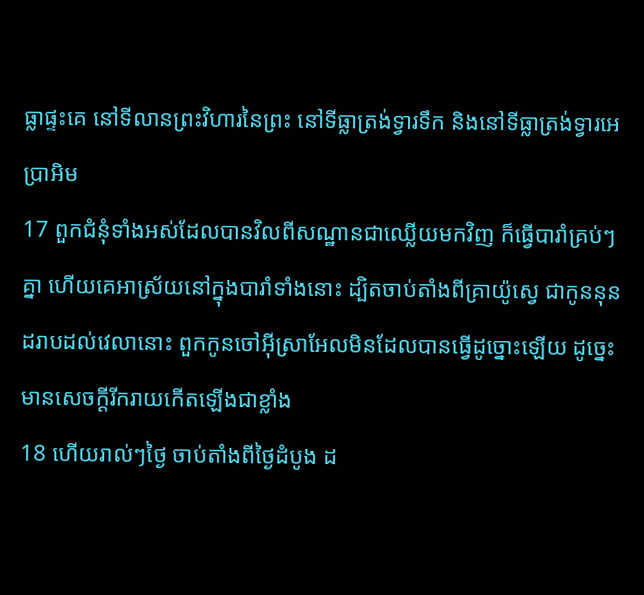ធ្លាផ្ទះគេ នៅទីលានព្រះវិហារនៃព្រះ នៅទីធ្លាត្រង់ទ្វារទឹក និងនៅទីធ្លាត្រង់ទ្វារអេប្រាអិម
17 ពួកជំនុំទាំងអស់ដែលបានវិលពីសណ្ឋានជាឈ្លើយមកវិញ ក៏ធ្វើបារាំគ្រប់ៗគ្នា ហើយគេអាស្រ័យនៅក្នុងបារាំទាំងនោះ ដ្បិតចាប់តាំងពីគ្រាយ៉ូស្វេ ជាកូននុន ដរាបដល់វេលានោះ ពួកកូនចៅអ៊ីស្រាអែលមិនដែលបានធ្វើដូច្នោះឡើយ ដូច្នេះ មានសេចក្ដីរីករាយកើតឡើងជាខ្លាំង
18 ហើយរាល់ៗថ្ងៃ ចាប់តាំងពីថ្ងៃដំបូង ដ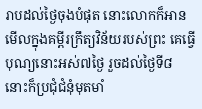រាបដល់ថ្ងៃចុងបំផុត នោះលោកក៏អានមើលក្នុងគម្ពីរក្រឹត្យវិន័យរបស់ព្រះ គេធ្វើបុណ្យនោះអស់៧ថ្ងៃ រួចដល់ថ្ងៃទី៨ នោះក៏ប្រជុំជំនុំមុតមាំ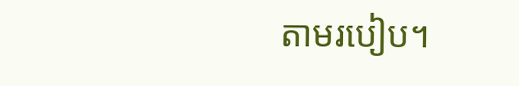តាមរបៀប។